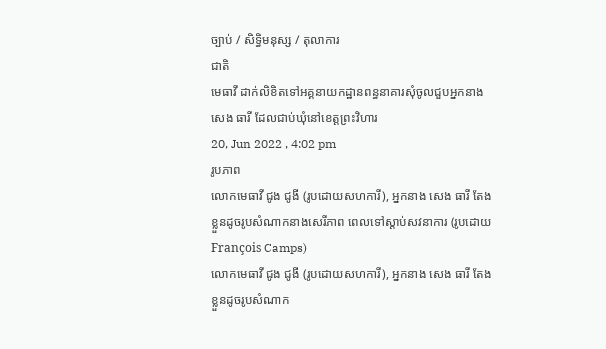ច្បាប់ / សិទិ្ធមនុស្ស / តុលាការ
ជាតិ
មេធាវី ដាក់លិខិតទៅអគ្គនាយកដ្ឋានពន្ធនាគារសុំចូលជួបអ្នកនាង សេង ធារី ដែលជាប់ឃុំនៅខេត្តព្រះវិហារ
20, Jun 2022 , 4:02 pm
រូបភាព
លោកមេធាវី ជូង ជូងី (រូបដោយសហការី), អ្នកនាង សេង ធារី តែងខ្លួនដូចរូបសំណាកនាងសេរីភាព ពេលទៅស្តាប់សវនាការ (រូបដោយ François Camps)
លោកមេធាវី ជូង ជូងី (រូបដោយសហការី), អ្នកនាង សេង ធារី តែងខ្លួនដូចរូបសំណាក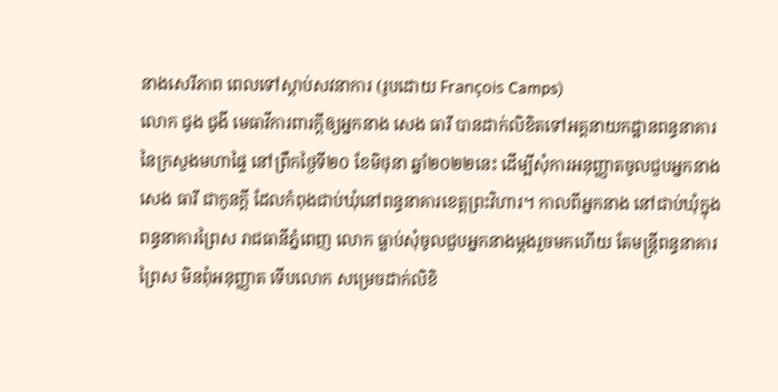នាងសេរីភាព ពេលទៅស្តាប់សវនាការ (រូបដោយ François Camps)
លោក ជូង ជូងី មេធាវីការពារក្តីឲ្យអ្នកនាង សេង ធារី បានដាក់លិខិតទៅអគ្គនាយកដ្ឋានពន្ធនាគារនៃក្រសួងមហាផ្ទៃ នៅព្រឹកថ្ងៃទី២០ ខែមិថុនា ឆ្នាំ២០២២នេះ ដើម្បីសុំការអនុញ្ញាតចូលជួបអ្នកនាង សេង ធារី ជាកូនក្តី ដែលកំពុងជាប់ឃុំនៅពន្ធនាគារខេត្តព្រះវិហារ។ កាលពីអ្នកនាង នៅជាប់ឃុំក្នុងពន្ធនាគារព្រៃស រាជធានីភ្នំពេញ លោក ធ្លាប់សុំចូលជួបអ្នកនាងម្តងរួចមកហើយ តែមន្រ្តីពន្ធនាគារព្រៃស មិនពុំអនុញ្ញាត ទើបលោក សម្រេចដាក់លិខិ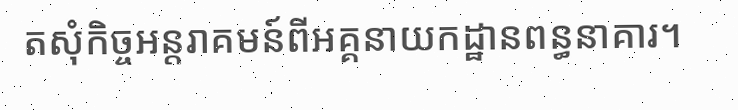តសុំកិច្ចអន្តរាគមន៍ពីអគ្គនាយកដ្ឋានពន្ធនាគារ។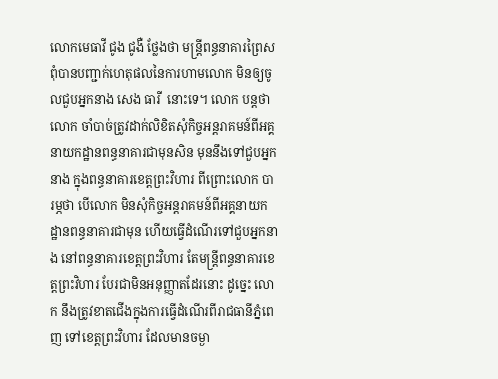លោកមេធាវី ជូង ជូងឺ ថ្លែងថា មន្រ្តីពន្ធនាគារព្រៃស ពុំបានបញ្ជាក់ហេតុផលនៃការហាមលោក មិនឲ្យចូលជួបអ្នកនាង សេង ធារី  នោះទេ។ លោក បន្តថា លោក ចាំបាច់ត្រូវដាក់លិខិតសុំកិច្ចអន្តរាគមន៍ពីអគ្គនាយកដ្ឋានពន្ធនាគារជាមុនសិន មុននឹងទៅជួបអ្នកនាង ក្នុងពន្ធនាគារខេត្តព្រះវិហារ ពីព្រោះលោក បារម្ភថា បើលោក មិនសុំកិច្ចអន្តរាគមន៍ពីអគ្គនាយកដ្ឋានពន្ធនាគារជាមុន ហើយធ្វើដំណើរទៅជួបអ្នកនាង នៅពន្ធនាគារខេត្តព្រះវិហារ តែមន្រ្តីពន្ធនាគារខេត្តព្រះវិហារ បែរជាមិនអនុញ្ញាតដែរនោះ ដូច្នេះ លោក នឹងត្រូវខាតជើងក្នុងការធ្វើដំណើរពីរាជធានីភ្នំពេញ ទៅខេត្តព្រះវិហារ ដែលមានចម្ងា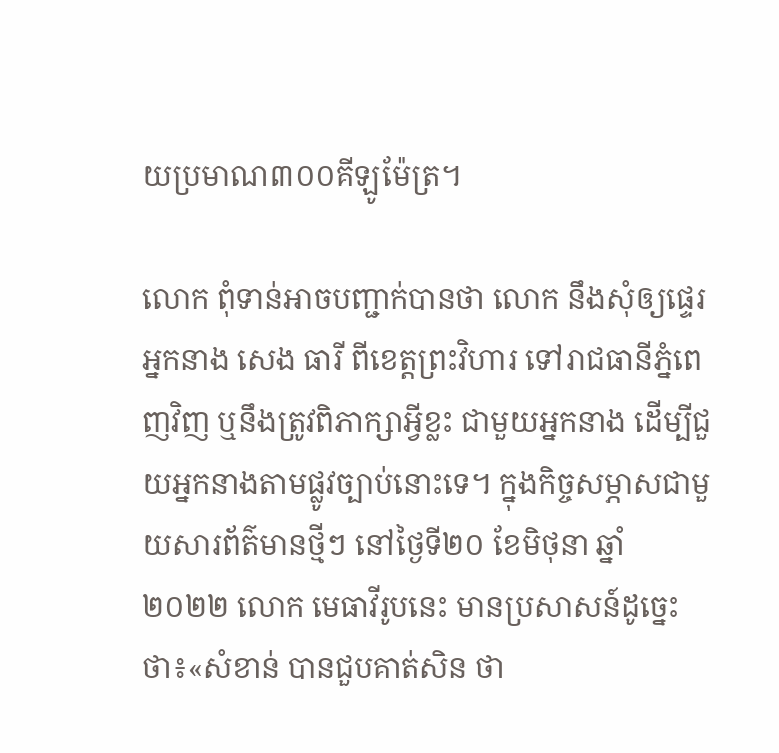យប្រមាណ៣០០គីឡូម៉ែត្រ។

លោក ពុំទាន់អាចបញ្ជាក់បានថា លោក នឹងសុំឲ្យផ្ទេរអ្នកនាង សេង ធារី ពីខេត្តព្រះវិហារ ទៅរាជធានីភ្នំពេញវិញ ឬនឹងត្រូវពិភាក្សាអ្វីខ្លះ ជាមួយអ្នកនាង ដើម្បីជួយអ្នកនាងតាមផ្លូវច្បាប់នោះទេ។ ក្នុងកិច្ចសម្ភាសជាមួយសារព័ត៌មានថ្មីៗ នៅថ្ងៃទី២០ ខែមិថុនា ឆ្នាំ២០២២ លោក មេធាវីរូបនេះ មានប្រសាសន៍ដូច្នេះថា៖«សំខាន់ បានជួបគាត់សិន ថា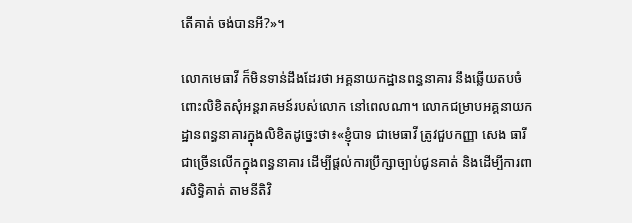តើគាត់ ចង់បានអី?»។

លោកមេធាវី ក៏មិនទាន់ដឹងដែរថា អគ្គនាយកដ្ឋានពន្ធនាគារ នឹងឆ្លើយតបចំពោះលិខិតសុំអន្តរាគមន៍របស់លោក នៅពេលណា។ លោកជម្រាបអគ្គនាយកដ្ឋានពន្ធនាគារក្នុងលិខិតដូច្នេះថា៖«ខ្ញុំបាទ ជាមេធាវី ត្រូវជួបកញ្ញា សេង ធារី ជាច្រើនលើកក្នុងពន្ធនាគារ ដើម្បីផ្តល់ការប្រឹក្សាច្បាប់ជូនគាត់ និងដើម្បីការពារសិទ្ធិគាត់ តាមនីតិវិ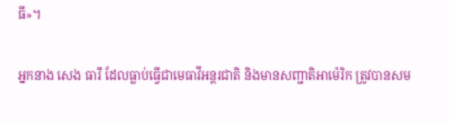ធី»។

អ្នកនាង សេង ធារី ដែលធ្លាប់ធ្វើជាមេធាវីអន្តរជាតិ និងមានសញ្ជាតិអាម៉េរិក ត្រូវបានសម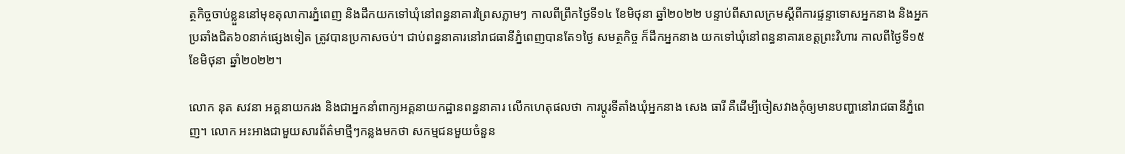ត្ថកិច្ចចាប់ខ្លួននៅមុខតុលាការភ្នំពេញ និងដឹកយកទៅឃុំនៅពន្ធនាគារព្រៃសភ្លាមៗ កាលពីព្រឹកថ្ងៃទី១៤ ខែមិថុនា ឆ្នាំ២០២២ បន្ទាប់ពីសាលក្រមស្តីពីការផ្ទន្ទាទោសអ្នកនាង និងអ្នកប្រឆាំងជិត៦០នាក់ផ្សេងទៀត ត្រូវបានប្រកាសចប់។ ជាប់ពន្ធនាគារនៅរាជធានីភ្នំពេញបានតែ១ថ្ងៃ សមត្ថកិច្ច ក៏ដឹកអ្នកនាង យកទៅឃុំនៅពន្ធនាគារខេត្តព្រះវិហារ កាលពីថ្ងៃទី១៥ ខែមិថុនា ឆ្នាំ២០២២។

លោក នុត សវនា អគ្គនាយករង និងជាអ្នកនាំពាក្យអគ្គនាយកដ្ឋានពន្ធនាគារ លើកហេតុផលថា ការប្តូរទីតាំងឃុំអ្នកនាង សេង ធារី គឺដើម្បីចៀសវាងកុំឲ្យមានបញ្ហានៅរាជធានីភ្នំពេញ។ លោក អះអាងជាមួយសារព័ត៌មាថ្មីៗកន្លងមកថា សកម្មជនមួយចំនួន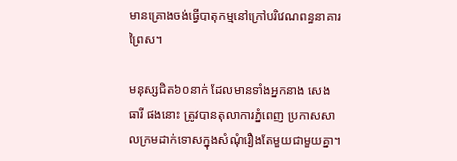មានគ្រោងចង់ធ្វើបាតុកម្មនៅក្រៅបរិវេណពន្ធនាគារព្រៃស។

មនុស្សជិត៦០នាក់ ដែលមានទាំងអ្នកនាង សេង ធារី ផងនោះ ត្រូវបានតុលាការភ្នំពេញ ប្រកាសសាលក្រមដាក់ទោសក្នុងសំណុំរឿងតែមួយជាមួយគ្នា។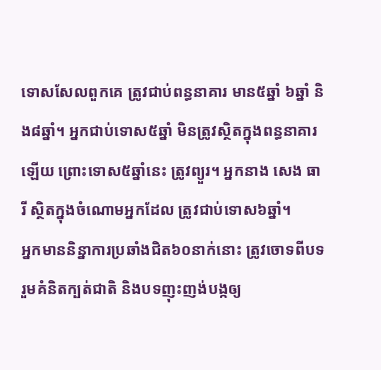ទោសសែលពួកគេ ត្រូវជាប់ពន្ធនាគារ មាន៥ឆ្នាំ ៦ឆ្នាំ និង៨ឆ្នាំ។ អ្នកជាប់ទោស៥ឆ្នាំ មិនត្រូវស្ថិតក្នុងពន្ធនាគារឡើយ ព្រោះទោស៥ឆ្នាំនេះ ត្រូវព្យួរ។ អ្នកនាង សេង ធារី ស្ថិតក្នុងចំណោមអ្នកដែល ត្រូវជាប់ទោស៦ឆ្នាំ។
អ្នកមាននិន្នាការប្រឆាំងជិត៦០នាក់នោះ ត្រូវចោទពីបទរួមគំនិតក្បត់ជាតិ និងបទញុះញង់បង្កឲ្យ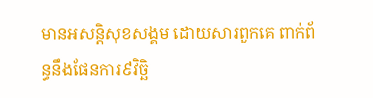មានអសន្តិសុខសង្គម ដោយសារពួកគេ ពាក់ព័ន្ធនឹងផែនការ៩វិច្ឆិ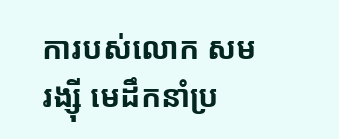ការបស់លោក សម រង្ស៊ី មេដឹកនាំប្រ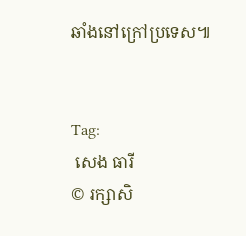ឆាំងនៅក្រៅប្រទេស៕


Tag:
 សេង ធារី
© រក្សាសិ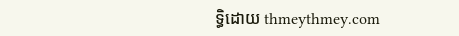ទ្ធិដោយ thmeythmey.com